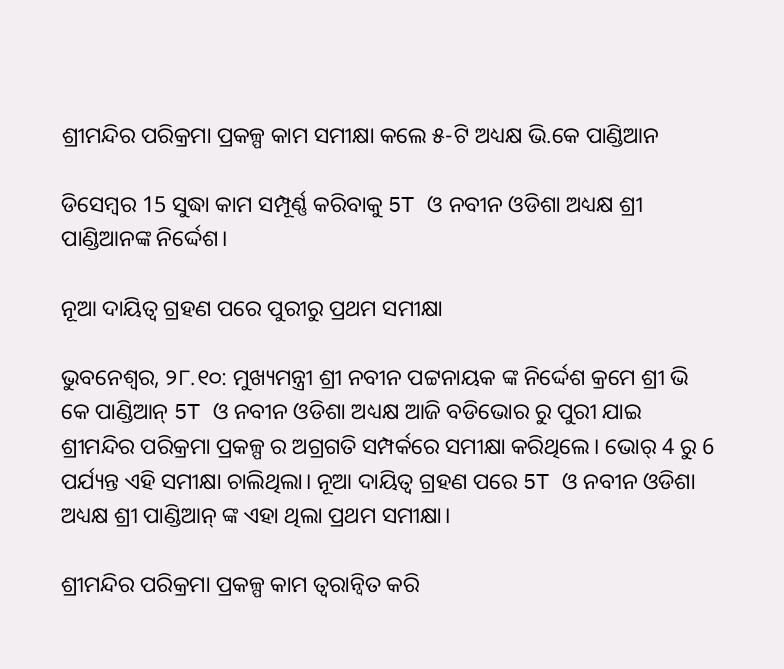ଶ୍ରୀମନ୍ଦିର ପରିକ୍ରମା ପ୍ରକଳ୍ପ କାମ ସମୀକ୍ଷା କଲେ ୫-ଟି ଅଧ୍ୟକ୍ଷ ଭି.କେ ପାଣ୍ଡିଆନ

ଡିସେମ୍ବର 15 ସୁଦ୍ଧା କାମ ସମ୍ପୂର୍ଣ୍ଣ କରିବାକୁ 5T ଓ ନବୀନ ଓଡିଶା ଅଧ୍ୟକ୍ଷ ଶ୍ରୀ ପାଣ୍ଡିଆନଙ୍କ ନିର୍ଦ୍ଦେଶ।

ନୂଆ ଦାୟିତ୍ଵ ଗ୍ରହଣ ପରେ ପୁରୀରୁ ପ୍ରଥମ ସମୀକ୍ଷା

ଭୁବନେଶ୍ବର, ୨୮.୧୦: ମୁଖ୍ୟମନ୍ତ୍ରୀ ଶ୍ରୀ ନବୀନ ପଟ୍ଟନାୟକ ଙ୍କ ନିର୍ଦ୍ଦେଶ କ୍ରମେ ଶ୍ରୀ ଭି କେ ପାଣ୍ଡିଆନ୍ 5T ଓ ନବୀନ ଓଡିଶା ଅଧ୍ୟକ୍ଷ ଆଜି ବଡିଭୋର ରୁ ପୁରୀ ଯାଇ ଶ୍ରୀମନ୍ଦିର ପରିକ୍ରମା ପ୍ରକଳ୍ପ ର ଅଗ୍ରଗତି ସମ୍ପର୍କରେ ସମୀକ୍ଷା କରିଥିଲେ। ଭୋର୍ 4 ରୁ 6 ପର୍ଯ୍ୟନ୍ତ ଏହି ସମୀକ୍ଷା ଚାଲିଥିଲା। ନୂଆ ଦାୟିତ୍ଵ ଗ୍ରହଣ ପରେ 5T ଓ ନବୀନ ଓଡିଶା ଅଧ୍ୟକ୍ଷ ଶ୍ରୀ ପାଣ୍ଡିଆନ୍ ଙ୍କ ଏହା ଥିଲା ପ୍ରଥମ ସମୀକ୍ଷା।

ଶ୍ରୀମନ୍ଦିର ପରିକ୍ରମା ପ୍ରକଳ୍ପ କାମ ତ୍ଵରାନ୍ଵିତ କରି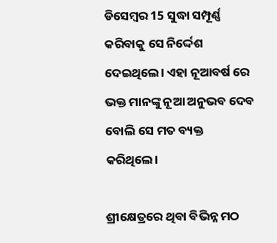ଡିସେମ୍ବର 15 ସୁଦ୍ଧା ସମ୍ପୂର୍ଣ୍ଣ କରିବାକୁ ସେ ନିର୍ଦ୍ଦେଶ ଦେଇଥିଲେ। ଏହା ନୂଆବର୍ଷ ରେ ଭକ୍ତ ମାନଙ୍କୁ ନୂଆ ଅନୁଭବ ଦେବ ବୋଲି ସେ ମତ ବ୍ୟକ୍ତ କରିଥିଲେ।

ଶ୍ରୀକ୍ଷେତ୍ରରେ ଥିବା ବିଭିନ୍ନ ମଠ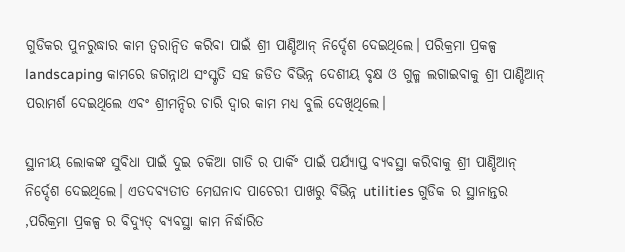ଗୁଡିକର ପୁନରୁଦ୍ଧାର କାମ ତ୍ୱରାନ୍ୱିତ କରିବା ପାଇଁ ଶ୍ରୀ ପାଣ୍ଡିଆନ୍ ନିର୍ଦ୍ଦେଶ ଦେଇଥିଲେ। ପରିକ୍ରମା ପ୍ରକଳ୍ପ landscaping କାମରେ ଜଗନ୍ନାଥ ସଂସ୍କୃତି ସହ ଜଡିତ ବିଭିନ୍ନ ଦେଶୀୟ ବୃକ୍ଷ ଓ ଗୁଳ୍ମ ଲଗାଇବାକୁ ଶ୍ରୀ ପାଣ୍ଡିଆନ୍ ପରାମର୍ଶ ଦେଇଥିଲେ ଏବଂ ଶ୍ରୀମନ୍ଦିର ଚାରି ଦ୍ଵାର କାମ ମଧ୍ୟ ବୁଲି ଦେଖିଥିଲେ।

ସ୍ଥାନୀୟ ଲୋକଙ୍କ ସୁବିଧା ପାଇଁ ଦୁଇ ଚକିଆ ଗାଡି ର ପାର୍କିଂ ପାଇଁ ପର୍ଯ୍ୟାପ୍ତ ବ୍ୟବସ୍ଥା କରିବାକୁ ଶ୍ରୀ ପାଣ୍ଡିଆନ୍ ନିର୍ଦ୍ଦେଶ ଦେଇଥିଲେ। ଏତଦବ୍ୟତୀତ ମେଘନାଦ ପାଚେରୀ ପାଖରୁ ବିଭିନ୍ନ utilities ଗୁଡିକ ର ସ୍ଥାନାନ୍ତର ,ପରିକ୍ରମା ପ୍ରକଳ୍ପ ର ବିଦ୍ୟୁତ୍ ବ୍ୟବସ୍ଥା କାମ ନିର୍ଦ୍ଧାରିତ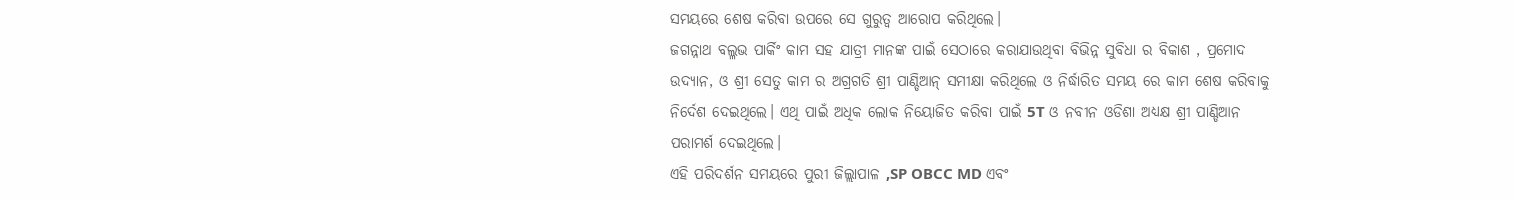ସମୟରେ ଶେଷ କରିବା ଉପରେ ସେ ଗୁରୁତ୍ଵ ଆରୋପ କରିଥିଲେ।
ଜଗନ୍ନାଥ ବଲ୍ଳଭ ପାର୍କିଂ କାମ ସହ ଯାତ୍ରୀ ମାନଙ୍କ ପାଇଁ ସେଠାରେ କରାଯାଉଥିବା ବିଭିନ୍ନ ସୁବିଧା ର ବିକାଶ , ପ୍ରମୋଦ ଉଦ୍ୟାନ, ଓ ଶ୍ରୀ ସେତୁ କାମ ର ଅଗ୍ରଗତି ଶ୍ରୀ ପାଣ୍ଡିଆନ୍ ସମୀକ୍ଷା କରିଥିଲେ ଓ ନିର୍ଦ୍ଧାରିତ ସମୟ ରେ କାମ ଶେଷ କରିବାକୁ ନିର୍ଦେଶ ଦେଇଥିଲେ। ଏଥି ପାଇଁ ଅଧିକ ଲୋକ ନିୟୋଜିତ କରିବା ପାଇଁ 5T ଓ ନବୀନ ଓଡିଶା ଅଧ୍ୟକ୍ଷ ଶ୍ରୀ ପାଣ୍ଡିଆନ ପରାମର୍ଶ ଦେଇଥିଲେ।
ଏହି ପରିଦର୍ଶନ ସମୟରେ ପୁରୀ ଜିଲ୍ଲାପାଳ ,SP OBCC MD ଏବଂ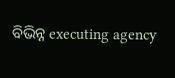ବିଭିନ୍ନ executing agency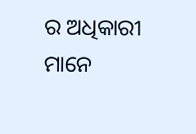ର ଅଧିକାରୀ ମାନେ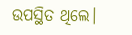ଉପସ୍ଥିତ ଥିଲେ।